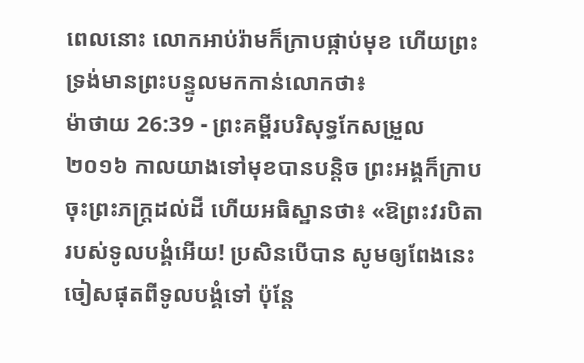ពេលនោះ លោកអាប់រ៉ាមក៏ក្រាបផ្កាប់មុខ ហើយព្រះទ្រង់មានព្រះបន្ទូលមកកាន់លោកថា៖
ម៉ាថាយ 26:39 - ព្រះគម្ពីរបរិសុទ្ធកែសម្រួល ២០១៦ កាលយាងទៅមុខបានបន្តិច ព្រះអង្គក៏ក្រាបចុះព្រះភក្ត្រដល់ដី ហើយអធិស្ឋានថា៖ «ឱព្រះវរបិតារបស់ទូលបង្គំអើយ! ប្រសិនបើបាន សូមឲ្យពែងនេះចៀសផុតពីទូលបង្គំទៅ ប៉ុន្តែ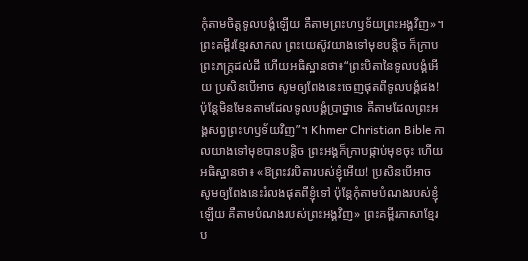កុំតាមចិត្តទូលបង្គំឡើយ គឺតាមព្រះហឫទ័យព្រះអង្គវិញ»។ ព្រះគម្ពីរខ្មែរសាកល ព្រះយេស៊ូវយាងទៅមុខបន្តិច ក៏ក្រាបព្រះភក្ត្រដល់ដី ហើយអធិស្ឋានថា៖“ព្រះបិតានៃទូលបង្គំអើយ ប្រសិនបើអាច សូមឲ្យពែងនេះចេញផុតពីទូលបង្គំផង! ប៉ុន្តែមិនមែនតាមដែលទូលបង្គំប្រាថ្នាទេ គឺតាមដែលព្រះអង្គសព្វព្រះហឫទ័យវិញ”។ Khmer Christian Bible កាលយាងទៅមុខបានបន្ដិច ព្រះអង្គក៏ក្រាបផ្កាប់មុខចុះ ហើយអធិស្ឋានថា៖ «ឱព្រះវរបិតារបស់ខ្ញុំអើយ! ប្រសិនបើអាច សូមឲ្យពែងនេះរំលងផុតពីខ្ញុំទៅ ប៉ុន្ដែកុំតាមបំណងរបស់ខ្ញុំឡើយ គឺតាមបំណងរបស់ព្រះអង្គវិញ» ព្រះគម្ពីរភាសាខ្មែរប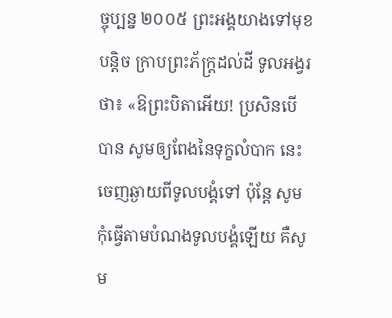ច្ចុប្បន្ន ២០០៥ ព្រះអង្គយាងទៅមុខបន្ដិច ក្រាបព្រះភ័ក្ត្រដល់ដី ទូលអង្វរថា៖ «ឱព្រះបិតាអើយ! ប្រសិនបើបាន សូមឲ្យពែងនៃទុក្ខលំបាក នេះចេញឆ្ងាយពីទូលបង្គំទៅ ប៉ុន្តែ សូមកុំធ្វើតាមបំណងទូលបង្គំឡើយ គឺសូម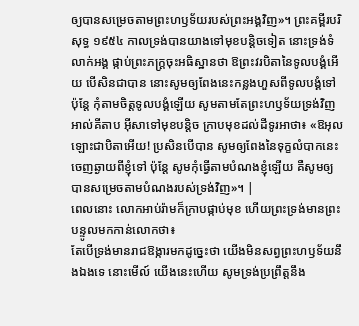ឲ្យបានសម្រេចតាមព្រះហឫទ័យរបស់ព្រះអង្គវិញ»។ ព្រះគម្ពីរបរិសុទ្ធ ១៩៥៤ កាលទ្រង់បានយាងទៅមុខបន្តិចទៀត នោះទ្រង់ទំលាក់អង្គ ផ្កាប់ព្រះភក្ត្រចុះអធិស្ឋានថា ឱព្រះវរបិតានៃទូលបង្គំអើយ បើសិនជាបាន នោះសូមឲ្យពែងនេះកន្លងហួសពីទូលបង្គំទៅ ប៉ុន្តែ កុំតាមចិត្តទូលបង្គំឡើយ សូមតាមតែព្រះហឫទ័យទ្រង់វិញ អាល់គីតាប អ៊ីសាទៅមុខបន្ដិច ក្រាបមុខដល់ដីទូរអាថា៖ «ឱអុលឡោះជាបិតាអើយ! ប្រសិនបើបាន សូមឲ្យពែងនៃទុក្ខលំបាកនេះ ចេញឆ្ងាយពីខ្ញុំទៅ ប៉ុន្ដែ សូមកុំធ្វើតាមបំណងខ្ញុំឡើយ គឺសូមឲ្យបានសម្រេចតាមបំណងរបស់ទ្រង់វិញ»។ |
ពេលនោះ លោកអាប់រ៉ាមក៏ក្រាបផ្កាប់មុខ ហើយព្រះទ្រង់មានព្រះបន្ទូលមកកាន់លោកថា៖
តែបើទ្រង់មានរាជឱង្ការមកដូច្នេះថា យើងមិនសព្វព្រះហឫទ័យនឹងឯងទេ នោះមើល៍ យើងនេះហើយ សូមទ្រង់ប្រព្រឹត្តនឹង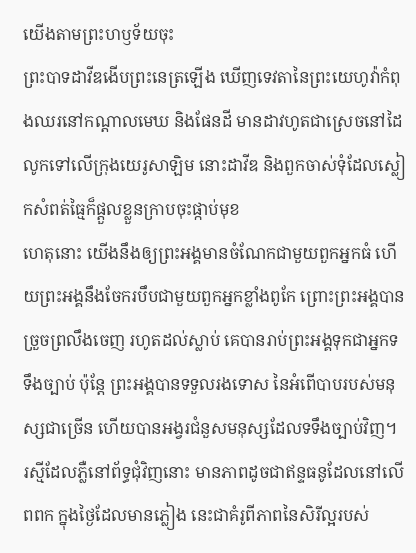យើងតាមព្រះហឫទ័យចុះ
ព្រះបាទដាវីឌងើបព្រះនេត្រឡើង ឃើញទេវតានៃព្រះយេហូវ៉ាកំពុងឈរនៅកណ្ដាលមេឃ និងផែនដី មានដាវហូតជាស្រេចនៅដៃ លូកទៅលើក្រុងយេរូសាឡិម នោះដាវីឌ និងពួកចាស់ទុំដែលស្លៀកសំពត់ធ្មៃក៏ផ្តួលខ្លួនក្រាបចុះផ្កាប់មុខ
ហេតុនោះ យើងនឹងឲ្យព្រះអង្គមានចំណែកជាមួយពួកអ្នកធំ ហើយព្រះអង្គនឹងចែករបឹបជាមួយពួកអ្នកខ្លាំងពូកែ ព្រោះព្រះអង្គបានច្រួចព្រលឹងចេញ រហូតដល់ស្លាប់ គេបានរាប់ព្រះអង្គទុកជាអ្នកទទឹងច្បាប់ ប៉ុន្តែ ព្រះអង្គបានទទួលរងទោស នៃអំពើបាបរបស់មនុស្សជាច្រើន ហើយបានអង្វរជំនួសមនុស្សដែលទទឹងច្បាប់វិញ។
រស្មីដែលភ្លឺនៅព័ទ្ធជុំវិញនោះ មានភាពដូចជាឥន្ទធនូដែលនៅលើពពក ក្នុងថ្ងៃដែលមានភ្លៀង នេះជាគំរូពីភាពនៃសិរីល្អរបស់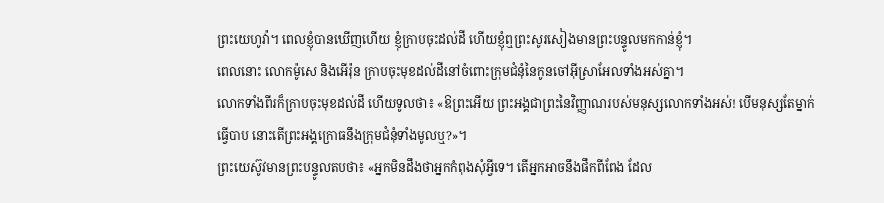ព្រះយេហូវ៉ា។ ពេលខ្ញុំបានឃើញហើយ ខ្ញុំក្រាបចុះដល់ដី ហើយខ្ញុំឮព្រះសូរសៀងមានព្រះបន្ទូលមកកាន់ខ្ញុំ។
ពេលនោះ លោកម៉ូសេ និងអើរ៉ុន ក្រាបចុះមុខដល់ដីនៅចំពោះក្រុមជំនុំនៃកូនចៅអ៊ីស្រាអែលទាំងអស់គ្នា។
លោកទាំងពីរក៏ក្រាបចុះមុខដល់ដី ហើយទូលថា៖ «ឱព្រះអើយ ព្រះអង្គជាព្រះនៃវិញ្ញាណរបស់មនុស្សលោកទាំងអស់! បើមនុស្សតែម្នាក់ធ្វើបាប នោះតើព្រះអង្គក្រោធនឹងក្រុមជំនុំទាំងមូលឬ?»។
ព្រះយេស៊ូវមានព្រះបន្ទូលតបថា៖ «អ្នកមិនដឹងថាអ្នកកំពុងសុំអ្វីទេ។ តើអ្នកអាចនឹងផឹកពីពែង ដែល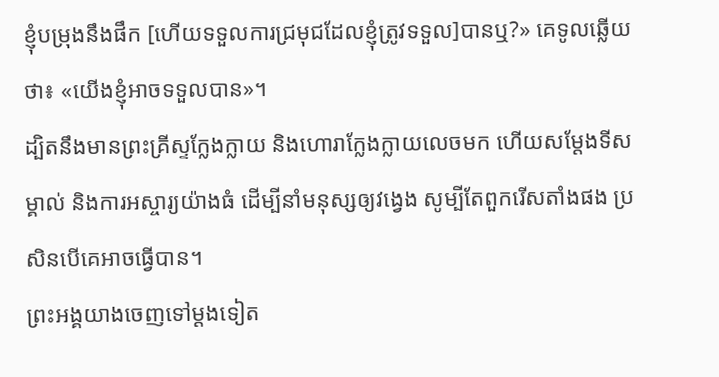ខ្ញុំបម្រុងនឹងផឹក [ហើយទទួលការជ្រមុជដែលខ្ញុំត្រូវទទួល]បានឬ?» គេទូលឆ្លើយថា៖ «យើងខ្ញុំអាចទទួលបាន»។
ដ្បិតនឹងមានព្រះគ្រីស្ទក្លែងក្លាយ និងហោរាក្លែងក្លាយលេចមក ហើយសម្តែងទីសម្គាល់ និងការអស្ចារ្យយ៉ាងធំ ដើម្បីនាំមនុស្សឲ្យវង្វេង សូម្បីតែពួករើសតាំងផង ប្រសិនបើគេអាចធ្វើបាន។
ព្រះអង្គយាងចេញទៅម្តងទៀត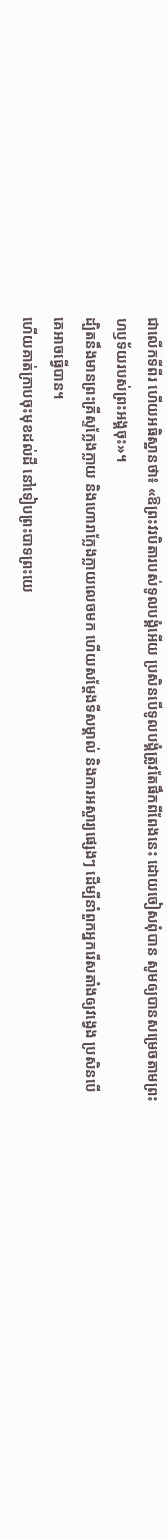ជាលើកទីពីរ ហើយអធិស្ឋានថា៖ «ឱព្រះវរបិតារបស់ទូលបង្គំអើយ ប្រសិនបើទូលបង្គំត្រូវតែផឹកពីពែងនេះ ដោយចៀសពុំបាន សូមឲ្យបានសម្រេចតាមព្រះហឫទ័យរបស់ព្រះអង្គចុះ»។
ដ្បិតនឹងមានព្រះគ្រីស្ទក្លែងក្លាយ និងហោរាក្លែងក្លាយលេចមក ហើយសម្តែងទីសម្គាល់ និងការអស្ចារ្យផេ្សងៗ ដើម្បីនាំពួកអ្នករើសតាំងឲ្យវង្វេង ប្រសិនបើគេអាចធ្វើបាន។
ហើយគាត់ក្រាបចុះមុខដល់ដី នៅទៀបព្រះបាទព្រះយេ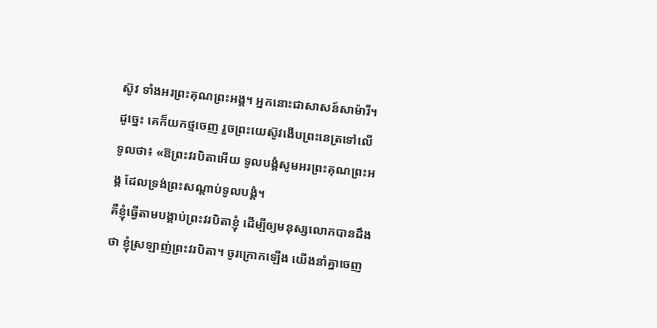ស៊ូវ ទាំងអរព្រះគុណព្រះអង្គ។ អ្នកនោះជាសាសន៍សាម៉ារី។
ដូច្នេះ គេក៏យកថ្មចេញ រួចព្រះយេស៊ូវងើបព្រះនេត្រទៅលើ ទូលថា៖ «ឱព្រះវរបិតាអើយ ទូលបង្គំសូមអរព្រះគុណព្រះអង្គ ដែលទ្រង់ព្រះសណ្ដាប់ទូលបង្គំ។
គឺខ្ញុំធ្វើតាមបង្គាប់ព្រះវរបិតាខ្ញុំ ដើម្បីឲ្យមនុស្សលោកបានដឹងថា ខ្ញុំស្រឡាញ់ព្រះវរបិតា។ ចូរក្រោកឡើង យើងនាំគ្នាចេញ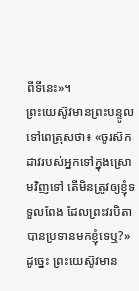ពីទីនេះ»។
ព្រះយេស៊ូវមានព្រះបន្ទូលទៅពេត្រុសថា៖ «ចូរស៊កដាវរបស់អ្នកទៅក្នុងស្រោមវិញទៅ តើមិនត្រូវឲ្យខ្ញុំទទួលពែង ដែលព្រះវរបិតាបានប្រទានមកខ្ញុំទេឬ?»
ដូច្នេះ ព្រះយេស៊ូវមាន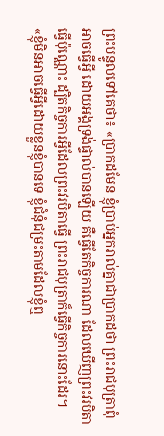ព្រះបន្ទូលទៅគេថា៖ «ប្រាកដមែន ខ្ញុំប្រាប់អ្នករាល់គ្នាជាប្រាកដថា ព្រះរាជបុត្រាពុំអាចធ្វើអ្វី ដោយអង្គទ្រង់ផ្ទាល់បានឡើយ គឺធ្វើតែកិច្ចការណា ដែលឃើញព្រះវរបិតាធ្វើប៉ុណ្ណោះ ដ្បិតកិច្ចការអ្វីដែលព្រះវរបិតាធ្វើ ព្រះរាជបុត្រាក៏ធ្វើកិច្ចការនោះដែរ។
«ខ្ញុំមិនអាចធ្វើអ្វីដោយខ្លួនខ្ញុំបានទេ ខ្ញុំជំនុំជម្រះតាមដែលខ្ញុំឮ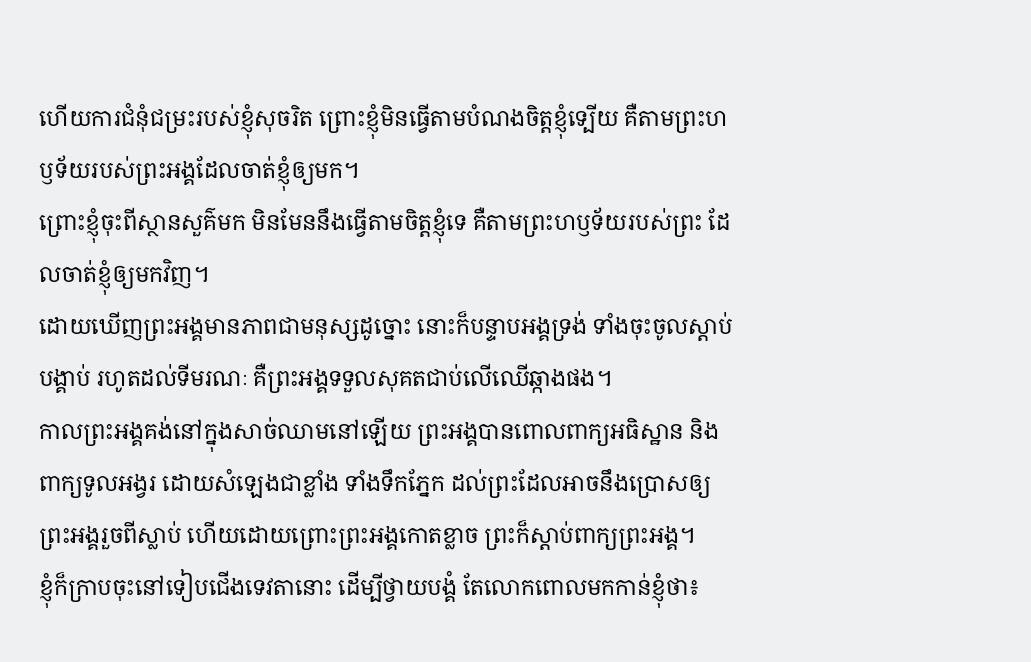ហើយការជំនុំជម្រះរបស់ខ្ញុំសុចរិត ព្រោះខ្ញុំមិនធ្វើតាមបំណងចិត្តខ្ញុំទ្បើយ គឺតាមព្រះហឫទ័យរបស់ព្រះអង្គដែលចាត់ខ្ញុំឲ្យមក។
ព្រោះខ្ញុំចុះពីស្ថានសួគ៌មក មិនមែននឹងធ្វើតាមចិត្តខ្ញុំទេ គឺតាមព្រះហឫទ័យរបស់ព្រះ ដែលចាត់ខ្ញុំឲ្យមកវិញ។
ដោយឃើញព្រះអង្គមានភាពជាមនុស្សដូច្នោះ នោះក៏បន្ទាបអង្គទ្រង់ ទាំងចុះចូលស្តាប់បង្គាប់ រហូតដល់ទីមរណៈ គឺព្រះអង្គទទួលសុគតជាប់លើឈើឆ្កាងផង។
កាលព្រះអង្គគង់នៅក្នុងសាច់ឈាមនៅឡើយ ព្រះអង្គបានពោលពាក្យអធិស្ឋាន និងពាក្យទូលអង្វរ ដោយសំឡេងជាខ្លាំង ទាំងទឹកភ្នែក ដល់ព្រះដែលអាចនឹងប្រោសឲ្យព្រះអង្គរួចពីស្លាប់ ហើយដោយព្រោះព្រះអង្គកោតខ្លាច ព្រះក៏ស្ដាប់ពាក្យព្រះអង្គ។
ខ្ញុំក៏ក្រាបចុះនៅទៀបជើងទេវតានោះ ដើម្បីថ្វាយបង្គំ តែលោកពោលមកកាន់ខ្ញុំថា៖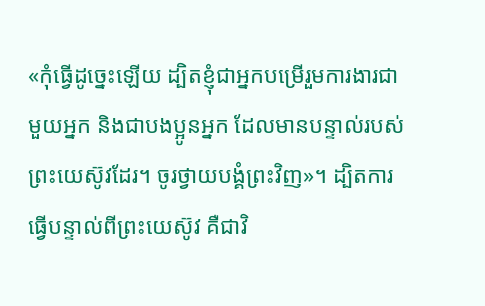«កុំធ្វើដូច្នេះឡើយ ដ្បិតខ្ញុំជាអ្នកបម្រើរួមការងារជាមួយអ្នក និងជាបងប្អូនអ្នក ដែលមានបន្ទាល់របស់ព្រះយេស៊ូវដែរ។ ចូរថ្វាយបង្គំព្រះវិញ»។ ដ្បិតការធ្វើបន្ទាល់ពីព្រះយេស៊ូវ គឺជាវិ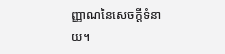ញ្ញាណនៃសេចក្ដីទំនាយ។